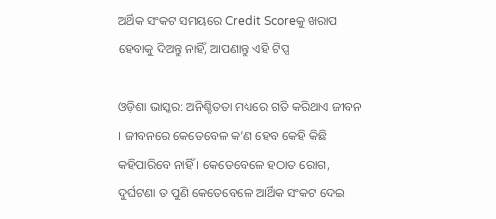ଅର୍ଥିକ ସଂକଟ ସମୟରେ Credit Scoreକୁ ଖରାପ ହେବାକୁ ଦିଅନ୍ତୁ ନାହିଁ, ଆପଣାନ୍ତୁ ଏହି ଟିପ୍ସ

ଓଡ଼ିଶା ଭାସ୍କର: ଅନିଶ୍ଚିତତା ମଧ୍ୟରେ ଗତି କରିଥାଏ ଜୀବନ । ଜୀବନରେ କେତେବେଳ କ’ଣ ହେବ କେହି କିଛି କହିପାରିବେ ନାହିଁ । କେତେବେଳେ ହଠାତ ରୋଗ, ଦୁର୍ଘଟଣା ତ ପୁଣି କେତେବେଳେ ଆର୍ଥିକ ସଂକଟ ଦେଇ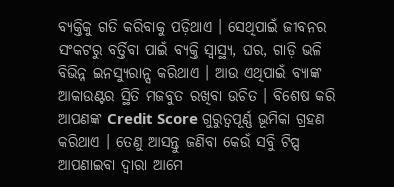ବ୍ୟକ୍ତିକୁ ଗତି କରିବାକୁ ପଡ଼ିଥାଏ । ସେଥିପାଇଁ ଜୀବନର ସଂକଟରୁ ବର୍ତ୍ତିବା ପାଇଁ ବ୍ୟକ୍ତି ସ୍ୱାସ୍ଥ୍ୟ, ଘର, ଗାଡ଼ି ଭଳି ବିଭିନ୍ନ ଇନସ୍ୟୁରାନ୍ସ କରିଥାଏ । ଆଉ ଏଥିପାଇଁ ବ୍ୟାଙ୍କ ଆକାଉଣ୍ଟର ସ୍ଥିତି ମଜବୁତ ରଖିବା ଉଚିତ । ବିଶେଷ କରି ଆପଣଙ୍କ Credit Score ଗୁରୁତ୍ୱପୂର୍ଣ୍ଣ ଭୂମିକା ଗ୍ରହଣ କରିଥାଏ । ତେଣୁ ଆସନ୍ତୁ ଜଣିବା କେଉଁ ସବୁି ଟିପ୍ସ ଆପଣାଇବା ଦ୍ୱାରା ଆମେ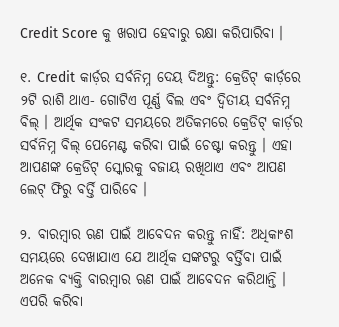Credit Score କୁ ଖରାପ ହେବାରୁ ରକ୍ଷା କରିପାରିବା ।

୧. Credit କାର୍ଡ଼ର ସର୍ବନିମ୍ନ ଦେୟ ଦିଅନ୍ତୁ: କ୍ରେଡିଟ୍ କାର୍ଡ଼ରେ ୨ଟି ରାଶି ଥାଏ- ଗୋଟିଏ ପୂର୍ଣ୍ଣ ବିଲ ଏବଂ ଦ୍ୱିତୀୟ ସର୍ବନିମ୍ନ ବିଲ୍ । ଆର୍ଥିକ ସଂକଟ ସମୟରେ ଅତିକମରେ କ୍ରେଡିଟ୍ କାର୍ଡ଼ର ସର୍ବନିମ୍ନ ବିଲ୍ ପେମେଣ୍ଟ କରିବା ପାଇଁ ଚେଷ୍ଟା କରନ୍ତୁ । ଏହା ଆପଣଙ୍କ କ୍ରେଡିଟ୍ ସ୍କୋରକୁ ବଜାୟ ରଖିଥାଏ ଏବଂ ଆପଣ ଲେଟ୍ ଫିରୁ ବର୍ତ୍ତି ପାରିବେ ।

୨. ବାରମ୍ବାର ଋଣ ପାଇଁ ଆବେଦନ କରନ୍ତୁ ନାହିଁ: ଅଧିକାଂଶ ସମୟରେ ଦେଖାଯାଏ ଯେ ଆର୍ଥିକ ସଙ୍କଟରୁ ବର୍ତ୍ତିବା ପାଇଁ ଅନେକ ବ୍ୟକ୍ତି ବାରମ୍ବାର ଋଣ ପାଇଁ ଆବେଦନ କରିଥାନ୍ତି । ଏପରି କରିବା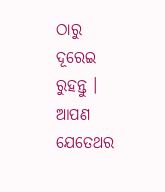ଠାରୁ ଦୂରେଇ ରୁହନ୍ତୁ । ଆପଣ ଯେତେଥର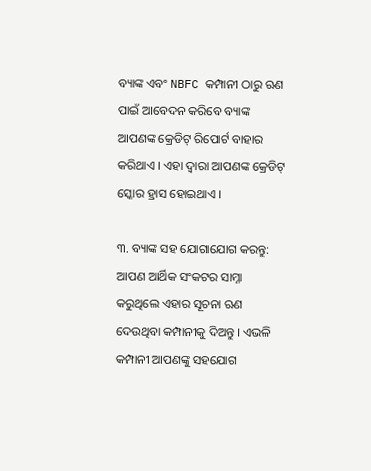ବ୍ୟାଙ୍କ ଏବଂ NBFC କମ୍ପାନୀ ଠାରୁ ଋଣ ପାଇଁ ଆବେଦନ କରିବେ ବ୍ୟାଙ୍କ ଆପଣଙ୍କ କ୍ରେଡିଟ୍ ରିପୋର୍ଟ ବାହାର କରିଥାଏ । ଏହା ଦ୍ୱାରା ଆପଣଙ୍କ କ୍ରେଡିଟ୍ ସ୍କୋର ହ୍ରାସ ହୋଇଥାଏ ।

୩. ବ୍ୟାଙ୍କ ସହ ଯୋଗାଯୋଗ କରନ୍ତୁ: ଆପଣ ଆର୍ଥିକ ସଂକଟର ସାମ୍ନା କରୁଥିଲେ ଏହାର ସୂଚନା ଋଣ ଦେଉଥିବା କମ୍ପାନୀକୁ ଦିଅନ୍ତୁ । ଏଭଳି କମ୍ପାନୀ ଆପଣଙ୍କୁ ସହଯୋଗ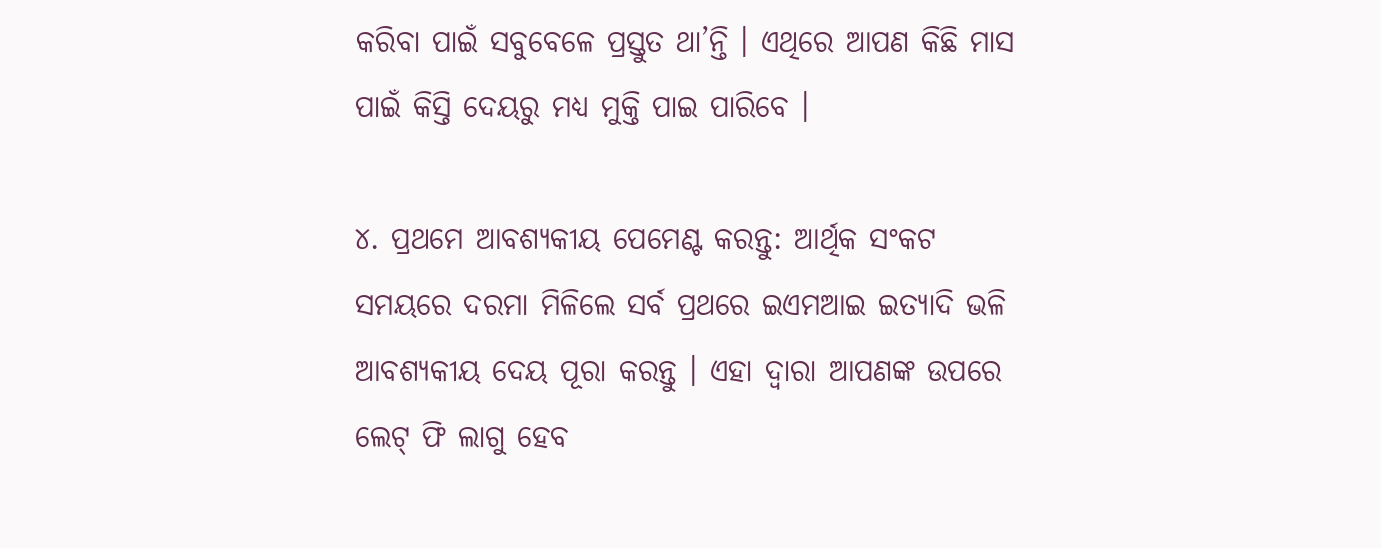କରିବା ପାଇଁ ସବୁବେଳେ ପ୍ରସ୍ତୁତ ଥା’ନ୍ତି । ଏଥିରେ ଆପଣ କିଛି ମାସ ପାଇଁ କିସ୍ତି ଦେୟରୁ ମଧ୍ୟ ମୁକ୍ତି ପାଇ ପାରିବେ ।

୪. ପ୍ରଥମେ ଆବଶ୍ୟକୀୟ ପେମେଣ୍ଟ କରନ୍ତୁ: ଆର୍ଥିକ ସଂକଟ ସମୟରେ ଦରମା ମିଳିଲେ ସର୍ବ ପ୍ରଥରେ ଇଏମଆଇ ଇତ୍ୟାଦି ଭଳି ଆବଶ୍ୟକୀୟ ଦେୟ ପୂରା କରନ୍ତୁ । ଏହା ଦ୍ୱାରା ଆପଣଙ୍କ ଉପରେ ଲେଟ୍ ଫି ଲାଗୁ ହେବ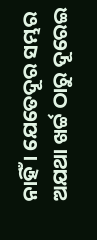ନାହିଁ । ଯେତେଦୂର ସମ୍ଭର ଅଯଥା ଖର୍ଚ୍ଚ ଠାରୁ ଦୂରେଇ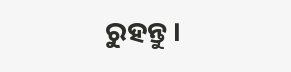ରୁହନ୍ତୁ ।